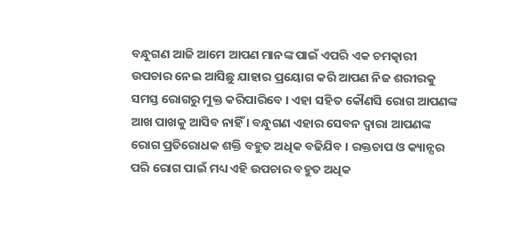ବନ୍ଧୁଗଣ ଆଜି ଆମେ ଆପଣ ମାନଙ୍କ ପାଇଁ ଏପରି ଏକ ଚମତ୍କାରୀ ଉପଚାର ନେଇ ଆସିଛୁ ଯାହାର ପ୍ରୟୋଗ କରି ଆପଣ ନିଜ ଶରୀରକୁ ସମସ୍ତ ରୋଗରୁ ମୁକ୍ତ କରିପାରିବେ । ଏହା ସହିତ କୌଣସି ରୋଗ ଆପଣଙ୍କ ଆଖ ପାଖକୁ ଆସିବ ନାହିଁ । ବନ୍ଧୁଗଣ ଏହାର ସେବନ ଦ୍ଵାରା ଆପଣଙ୍କ ରୋଗ ପ୍ରତିରୋଧକ ଶକ୍ତି ବହୁତ ଅଧିକ ବଢିଯିବ । ରକ୍ତଚାପ ଓ କ୍ୟାନ୍ସର ପରି ରୋଗ ପାଇଁ ମଧ୍ୟ ଏହି ଉପଚାର ବହୁତ ଅଧିକ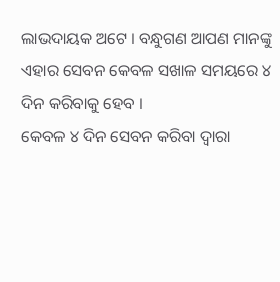ଲାଭଦାୟକ ଅଟେ । ବନ୍ଧୁଗଣ ଆପଣ ମାନଙ୍କୁ ଏହାର ସେବନ କେବଳ ସଖାଳ ସମୟରେ ୪ ଦିନ କରିବାକୁ ହେବ ।
କେବଳ ୪ ଦିନ ସେବନ କରିବା ଦ୍ଵାରା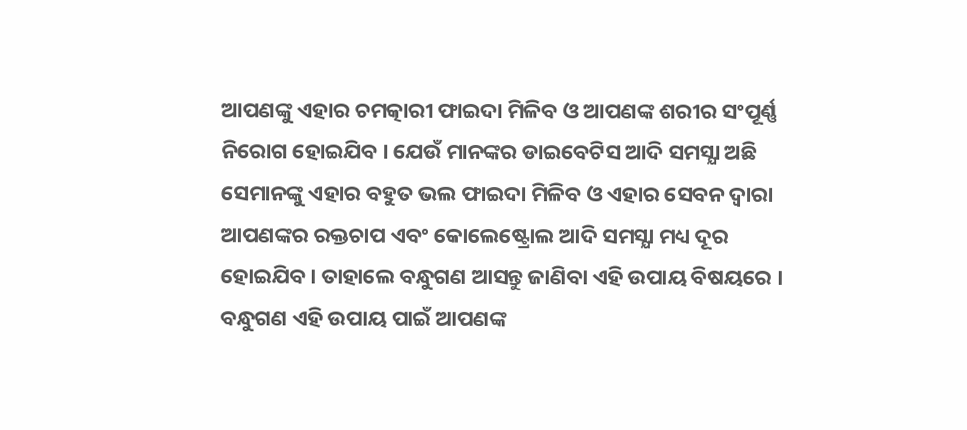ଆପଣଙ୍କୁ ଏହାର ଚମତ୍କାରୀ ଫାଇଦା ମିଳିବ ଓ ଆପଣଙ୍କ ଶରୀର ସଂପୂର୍ଣ୍ଣ ନିରୋଗ ହୋଇଯିବ । ଯେଉଁ ମାନଙ୍କର ଡାଇବେଟିସ ଆଦି ସମସ୍ଯା ଅଛି ସେମାନଙ୍କୁ ଏହାର ବହୁତ ଭଲ ଫାଇଦା ମିଳିବ ଓ ଏହାର ସେବନ ଦ୍ଵାରା ଆପଣଙ୍କର ରକ୍ତଚାପ ଏବଂ କୋଲେଷ୍ଟ୍ରୋଲ ଆଦି ସମସ୍ଯା ମଧ୍ୟ ଦୂର ହୋଇଯିବ । ତାହାଲେ ବନ୍ଧୁଗଣ ଆସନ୍ତୁ ଜାଣିବା ଏହି ଉପାୟ ବିଷୟରେ ।
ବନ୍ଧୁଗଣ ଏହି ଉପାୟ ପାଇଁ ଆପଣଙ୍କ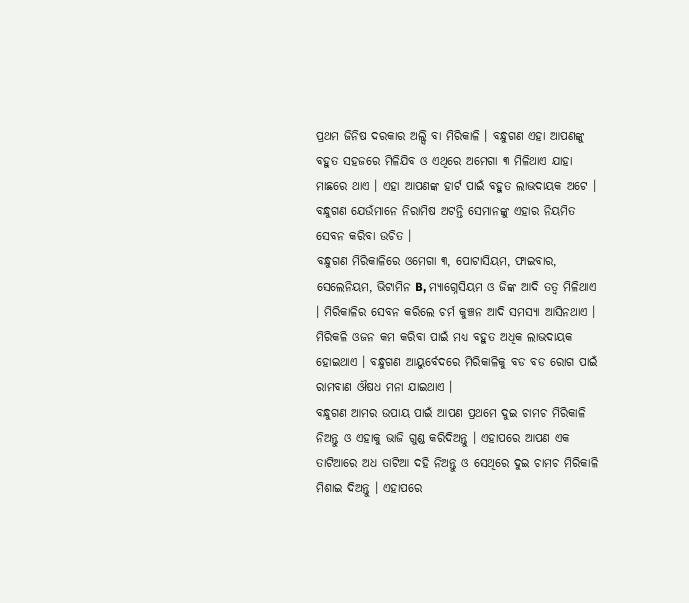ପ୍ରଥମ ଜିନିଷ ଦରକାର ଅଲ୍ସି ବା ମିରିକାଳି । ବନ୍ଧୁଗଣ ଏହା ଆପଣଙ୍କୁ ବହୁତ ସହଜରେ ମିଳିଯିବ ଓ ଏଥିରେ ଅମେଗା ୩ ମିଳିଥାଏ ଯାହା ମାଛରେ ଥାଏ । ଏହା ଆପଣଙ୍କ ହାର୍ଟ ପାଇଁ ବହୁତ ଲାଭଦାୟକ ଅଟେ । ବନ୍ଧୁଗଣ ଯେଉଁମାନେ ନିରାମିଷ ଅଟନ୍ତି ସେମାନଙ୍କୁ ଏହାର ନିୟମିତ ସେବନ କରିବା ଉଚିତ ।
ବନ୍ଧୁଗଣ ମିରିକାଳିରେ ଓମେଗା ୩, ପୋଟାସିୟମ, ଫାଇବାର, ସେଲେନିୟମ, ଭିଟାମିନ B, ମ୍ୟାଗ୍ନେସିୟମ ଓ ଜିଙ୍କ ଆଦି ତତ୍ଵ ମିଳିଥାଏ । ମିରିକାଳିର ସେବନ କରିଲେ ଚର୍ମ କୁଞ୍ଚନ ଆଦି ସମସ୍ଯା ଆସିନଥାଏ । ମିରିକଳି ଓଜନ କମ କରିବା ପାଇଁ ମଧ୍ୟ ବହୁତ ଅଧିକ ଲାଭଦାୟକ ହୋଇଥାଏ । ବନ୍ଧୁଗଣ ଆୟୁର୍ବେଦରେ ମିରିକାଳିକୁ ବଡ ବଡ ରୋଗ ପାଇଁ ରାମବାଣ ଔଷଧ ମନା ଯାଇଥାଏ ।
ବନ୍ଧୁଗଣ ଆମର ଉପାୟ ପାଇଁ ଆପଣ ପ୍ରଥମେ ଦୁଇ ଚାମଚ ମିରିକାଳି ନିଅନ୍ତୁ ଓ ଏହାକୁ ଭାଜି ଗୁଣ୍ଡ କରିଦିଅନ୍ତୁ । ଏହାପରେ ଆପଣ ଏକ ତାଟିଆରେ ଅଧ ତାଟିଆ ଦହି ନିଅନ୍ତୁ ଓ ସେଥିରେ ଦୁଇ ଚାମଚ ମିରିକାଳି ମିଶାଇ ଦିଅନ୍ତୁ । ଏହାପରେ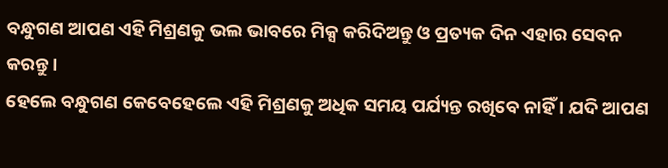ବନ୍ଧୁଗଣ ଆପଣ ଏହି ମିଶ୍ରଣକୁ ଭଲ ଭାବରେ ମିକ୍ସ କରିଦିଅନ୍ତୁ ଓ ପ୍ରତ୍ୟକ ଦିନ ଏହାର ସେବନ କରନ୍ତୁ ।
ହେଲେ ବନ୍ଧୁଗଣ କେବେହେଲେ ଏହି ମିଶ୍ରଣକୁ ଅଧିକ ସମୟ ପର୍ଯ୍ୟନ୍ତ ରଖିବେ ନାହିଁ । ଯଦି ଆପଣ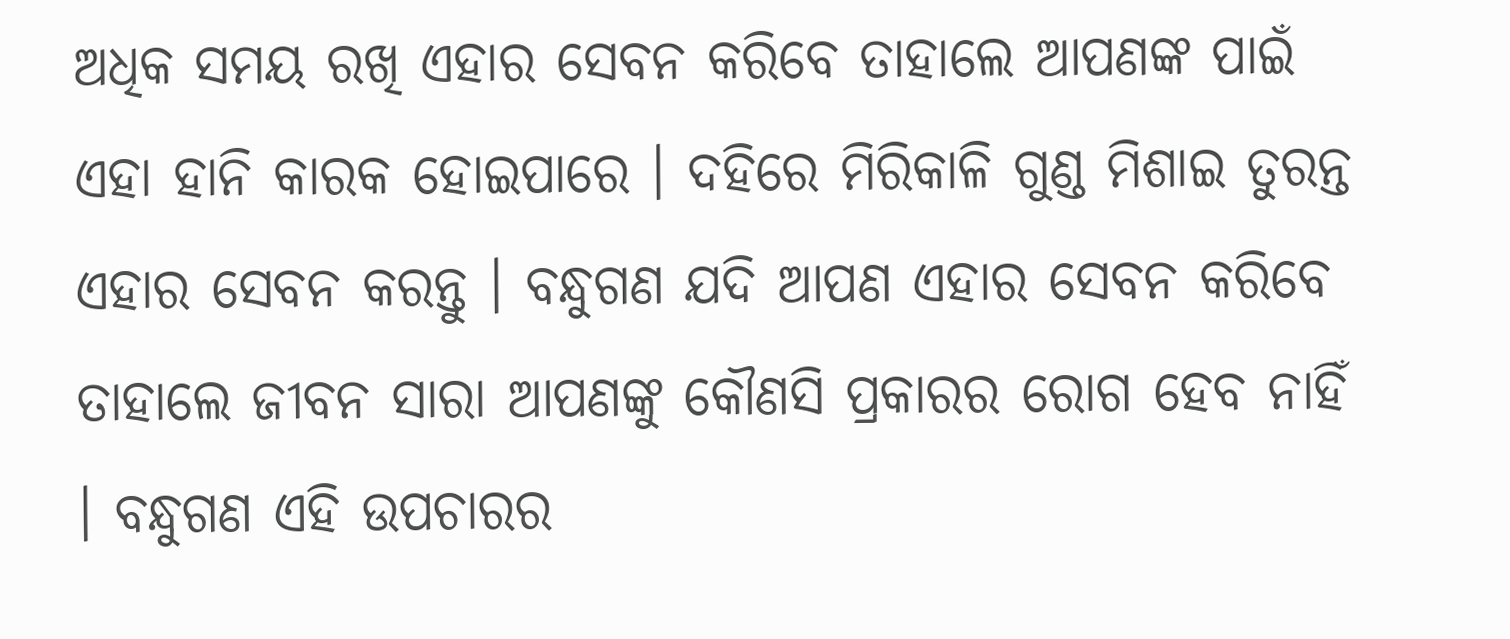ଅଧିକ ସମୟ ରଖି ଏହାର ସେବନ କରିବେ ତାହାଲେ ଆପଣଙ୍କ ପାଇଁ ଏହା ହାନି କାରକ ହୋଇପାରେ । ଦହିରେ ମିରିକାଳି ଗୁଣ୍ଡ ମିଶାଇ ତୁରନ୍ତ ଏହାର ସେବନ କରନ୍ତୁ । ବନ୍ଧୁଗଣ ଯଦି ଆପଣ ଏହାର ସେବନ କରିବେ ତାହାଲେ ଜୀବନ ସାରା ଆପଣଙ୍କୁ କୌଣସି ପ୍ରକାରର ରୋଗ ହେବ ନାହିଁ । ବନ୍ଧୁଗଣ ଏହି ଉପଚାରର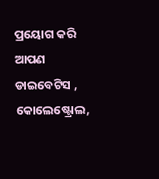ପ୍ରୟୋଗ କରି ଆପଣ ଡାଇବେଟିସ , କୋଲେଷ୍ଟ୍ରୋଲ,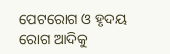ପେଟରୋଗ ଓ ହୃଦୟ ରୋଗ ଆଦିକୁ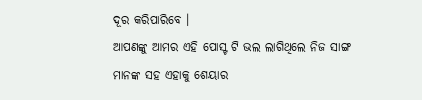ଦୂର କରିପାରିବେ ।
ଆପଣଙ୍କୁ ଆମର ଏହି ପୋସ୍ଟ ଟି ଭଲ ଲାଗିଥିଲେ ନିଜ ସାଙ୍ଗ ମାନଙ୍କ ସହ ଏହାକୁ ଶେୟାର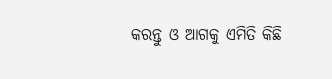କରନ୍ତୁ ଓ ଆଗକୁ ଏମିତି କିଛି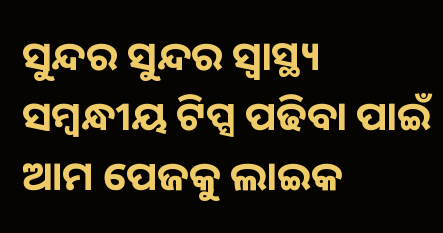ସୁନ୍ଦର ସୁନ୍ଦର ସ୍ୱାସ୍ଥ୍ୟ ସମ୍ବନ୍ଧୀୟ ଟିପ୍ସ ପଢିବା ପାଇଁ ଆମ ପେଜକୁ ଲାଇକ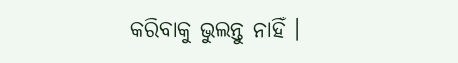କରିବାକୁ ଭୁଲନ୍ତୁ ନାହିଁ ।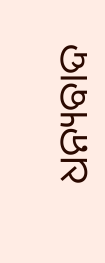ଧନ୍ୟବାଦ